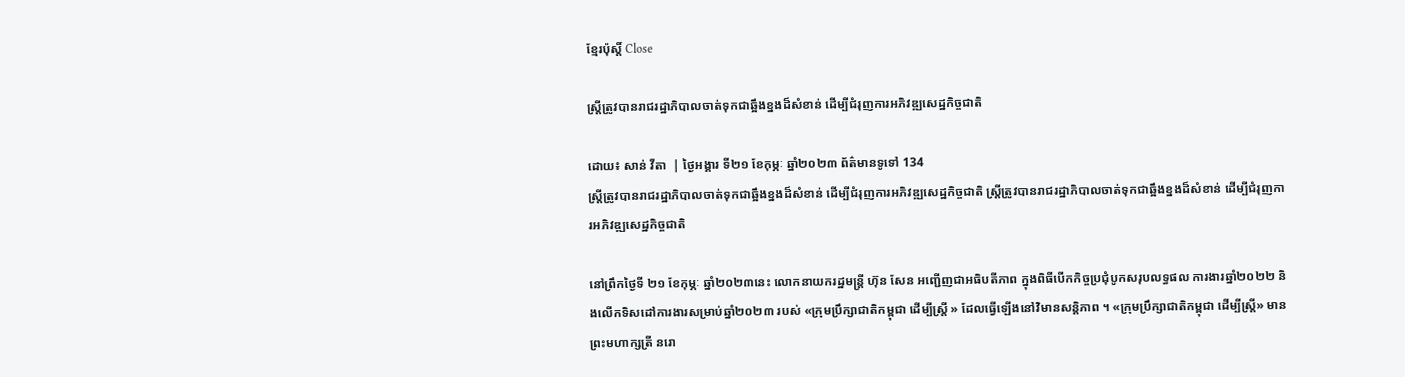ខ្មែរប៉ុស្ដិ៍ Close

ស្ត្រីត្រូវបានរាជរដ្ឋាភិបាលចាត់ទុកជាឆ្អឹងខ្នងដ៏សំខាន់ ដើម្បីជំរុញការអភិវឌ្ឍសេដ្ឋកិច្ចជាតិ

ដោយ៖ សាន់ វីតា  | ថ្ងៃអង្គារ ទី២១ ខែកុម្ភៈ ឆ្នាំ២០២៣ ព័ត៌មានទូទៅ 134
ស្ត្រីត្រូវបានរាជរដ្ឋាភិបាលចាត់ទុកជាឆ្អឹងខ្នងដ៏សំខាន់ ដើម្បីជំរុញការអភិវឌ្ឍសេដ្ឋកិច្ចជាតិ ស្ត្រីត្រូវបានរាជរដ្ឋាភិបាលចាត់ទុកជាឆ្អឹងខ្នងដ៏សំខាន់ ដើម្បីជំរុញការអភិវឌ្ឍសេដ្ឋកិច្ចជាតិ

នៅព្រឹកថ្ងៃទី ២១ ខែកុម្ភៈ ឆ្នាំ២០២៣នេះ លោកនាយករដ្ឋមន្ត្រី ហ៊ុន សែន អញ្ជើញជាអធិបតីភាព ក្នុងពិធីបើកកិច្ចប្រជុំបូកសរុបលទ្ធផល ការងារឆ្នាំ២០២២ និងលើកទិសដៅការងារសម្រាប់ឆ្នាំ២០២៣ របស់ «ក្រុមប្រឹក្សាជាតិកម្ពុជា ដើម្បីស្ត្រី » ដែលធ្វើឡើងនៅវិមានសន្តិភាព ។ «ក្រុមប្រឹក្សាជាតិកម្ពុជា ដើម្បីស្ត្រី» មានព្រះមហាក្សត្រី នរោ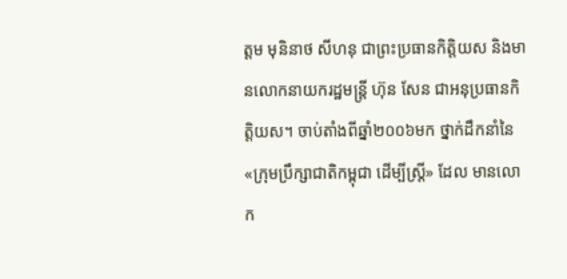ត្តម មុនិនាថ សីហនុ ជាព្រះប្រធានកិត្តិយស និងមានលោកនាយករដ្ឋមន្ត្រី ហ៊ុន សែន ជាអនុប្រធានកិត្តិយស។ ចាប់តាំងពីឆ្នាំ២០០៦មក ថ្នាក់ដឹកនាំនៃ «ក្រុមប្រឹក្សាជាតិកម្ពុជា ដើម្បីស្រ្តី» ដែល មានលោក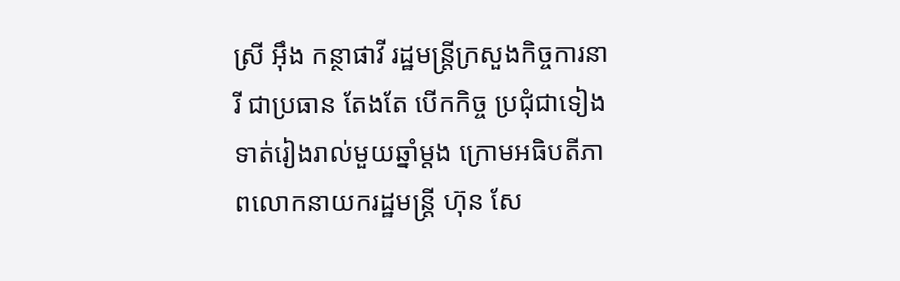ស្រី អ៊ឹង កន្ថាផាវី រដ្ឋមន្ត្រីក្រសួងកិច្ចការនារី ជាប្រធាន តែងតែ បើកកិច្ច ប្រជុំជាទៀងទាត់រៀងរាល់មួយឆ្នាំម្តង ក្រោមអធិបតីភាពលោកនាយករដ្ឋមន្ត្រី ហ៊ុន សែ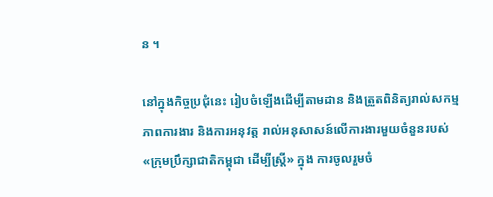ន ។

នៅក្នុងកិច្ចប្រជុំនេះ រៀបចំឡើងដើម្បីតាមដាន និងត្រួតពិនិត្យរាល់សកម្មភាពការងារ និងការអនុវត្ត រាល់អនុសាសន៍លើការងារមួយចំនួនរបស់ «ក្រុមប្រឹក្សាជាតិកម្ពុជា ដើម្បីស្ត្រី» ក្នុង ការចូលរួមចំ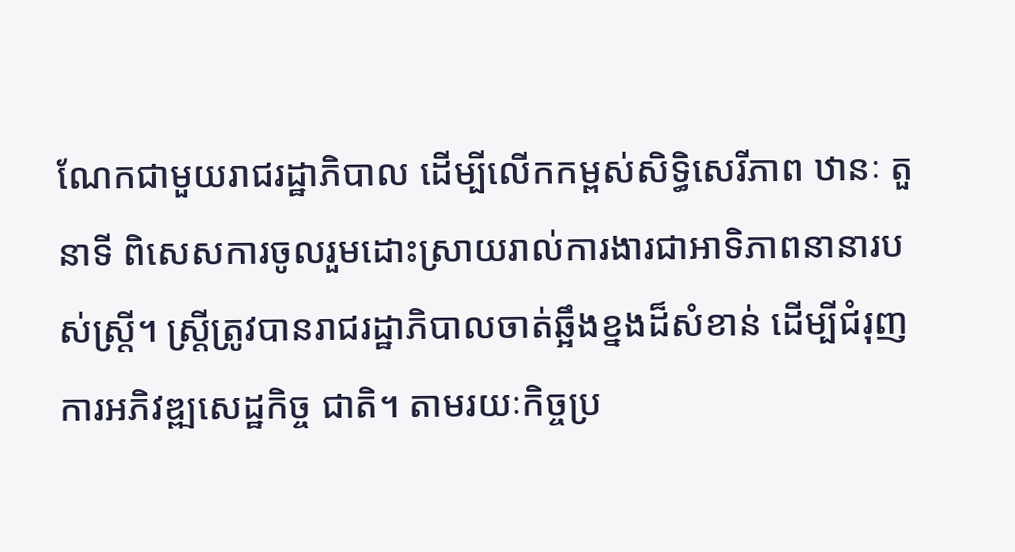ណែកជាមួយរាជរដ្ឋាភិបាល ដើម្បីលើកកម្ពស់សិទ្ធិសេរីភាព ឋានៈ តួនាទី ពិសេសការចូលរួមដោះស្រាយរាល់ការងារជាអាទិភាពនានារបស់ស្ត្រី។ ស្ត្រីត្រូវបានរាជរដ្ឋាភិបាលចាត់ឆ្អឹងខ្នងដ៏សំខាន់ ដើម្បីជំរុញការអភិវឌ្ឍសេដ្ឋកិច្ច ជាតិ។ តាមរយៈកិច្ចប្រ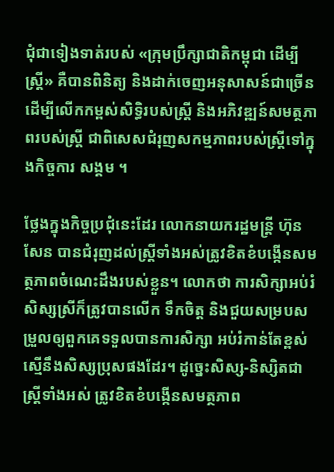ជុំជាទៀងទាត់របស់ «ក្រុមប្រឹក្សាជាតិកម្ពុជា ដើម្បីស្រ្តី» គឺបានពិនិត្យ និងដាក់ចេញអនុសាសន៍ជាច្រើន ដើម្បីលើកកម្ពស់សិទ្ធិរបស់ស្ត្រី និងអភិវឌ្ឍន៍សមត្ថភាពរបស់ស្ត្រី ជាពិសេសជំរុញសកម្មភាពរបស់ស្ត្រីទៅក្នុងកិច្ចការ សង្គម ។

ថ្លែងក្នុងកិច្ចប្រជុំនេះដែរ លោកនាយករដ្ឋមន្ត្រី ហ៊ុន សែន បានជំរុញដល់ស្ត្រីទាំងអស់ត្រូវខិតខំបង្កើនសមត្ថភាពចំណេះដឹងរបស់ខ្លួន។ លោកថា ការសិក្សាអប់រំ សិស្សស្រីក៏ត្រូវបានលើក ទឹកចិត្ត និងជួយសម្របសម្រួលឲ្យពួកគេទទួលបានការសិក្សា អប់រំកាន់តែខ្ពស់ ស្មើនឹងសិស្សប្រុសផងដែរ។ ដូច្នេះសិស្ស-និស្សិតជាស្រ្តីទាំងអស់ ត្រូវខិតខំបង្កើនសមត្ថភាព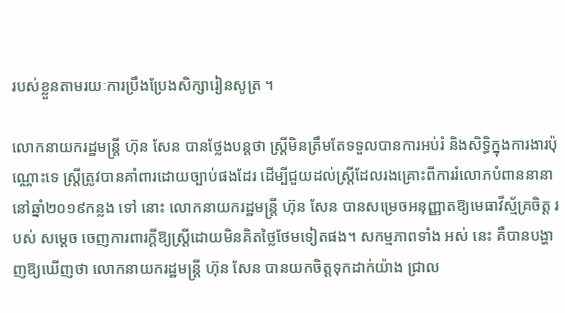របស់ខ្លួនតាមរយៈការប្រឹងប្រែងសិក្សារៀនសូត្រ ។

លោកនាយករដ្ឋមន្ត្រី ហ៊ុន សែន បានថ្លែងបន្តថា ស្ត្រីមិនត្រឹមតែទទួលបានការអប់រំ និងសិទ្ធិក្នុងការងារប៉ុណ្ណោះទេ ស្ត្រីត្រូវបានគាំពារដោយច្បាប់ផងដែរ ដើម្បីជួយដល់ស្ត្រីដែលរងគ្រោះពីការរំលោភបំពាននានា នៅឆ្នាំ២០១៩កន្លង ទៅ នោះ លោកនាយករដ្ឋមន្ត្រី ហ៊ុន សែន បានសម្រេចអនុញ្ញាតឱ្យមេធាវីស្ម័គ្រចិត្ត របស់ សម្តេច ចេញការពារក្តីឱ្យស្ត្រីដោយមិនគិតថ្លៃថែមទៀតផង។ សកម្មភាពទាំង អស់ នេះ គឺបានបង្ហាញឱ្យឃើញថា លោកនាយករដ្ឋមន្ត្រី ហ៊ុន សែន បានយកចិត្តទុកដាក់យ៉ាង ជ្រាល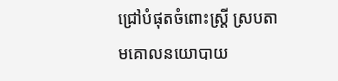ជ្រៅបំផុតចំពោះស្ត្រី ស្របតាមគោលនយោបាយ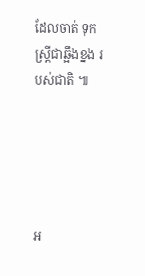ដែលចាត់ ទុកស្ត្រីជាឆ្អឹងខ្នង របស់ជាតិ ៕





អ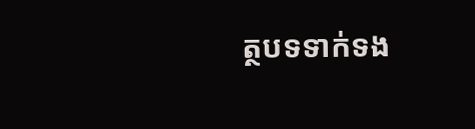ត្ថបទទាក់ទង